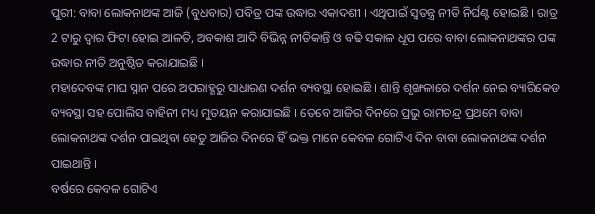ପୁରୀ: ବାବା ଲୋକନାଥଙ୍କ ଆଜି (ବୁଧବାର) ପବିତ୍ର ପଙ୍କ ଉଦ୍ଧାର ଏକାଦଶୀ । ଏଥିପାଇଁ ସ୍ବତନ୍ତ୍ର ନୀତି ନିର୍ଘଣ୍ଟ ହୋଇଛି । ରାତ୍ର 2 ଟାରୁ ଦ୍ବାର ଫିଟା ହୋଇ ଆଳତି, ଅବକାଶ ଆଦି ବିଭିନ୍ନ ନୀତିକାନ୍ତି ଓ ବଢି ସକାଳ ଧୂପ ପରେ ବାବା ଲୋକନାଥଙ୍କର ପଙ୍କ ଉଦ୍ଧାର ନୀତି ଅନୁଷ୍ଠିତ କରାଯାଇଛି ।
ମହାଦେବଙ୍କ ମାଘ ସ୍ନାନ ପରେ ଅପରାହ୍ଣରୁ ସାଧାରଣ ଦର୍ଶନ ବ୍ୟବସ୍ଥା ହୋଇଛି । ଶାନ୍ତି ଶୃଙ୍ଖଳାରେ ଦର୍ଶନ ନେଇ ବ୍ୟାରିକେଡ ବ୍ୟବସ୍ଥା ସହ ପୋଲିସ ବାହିନୀ ମଧ୍ୟ ମୁତୟନ କରାଯାଇଛି । ତେବେ ଆଜିର ଦିନରେ ପ୍ରଭୁ ରାମଚନ୍ଦ୍ର ପ୍ରଥମେ ବାବା ଲୋକନାଥଙ୍କ ଦର୍ଶନ ପାଇଥିବା ହେତୁ ଆଜିର ଦିନରେ ହିଁ ଭକ୍ତ ମାନେ କେବଳ ଗୋଟିଏ ଦିନ ବାବା ଲୋକନାଥଙ୍କ ଦର୍ଶନ ପାଇଥାନ୍ତି ।
ବର୍ଷରେ କେବଳ ଗୋଟିଏ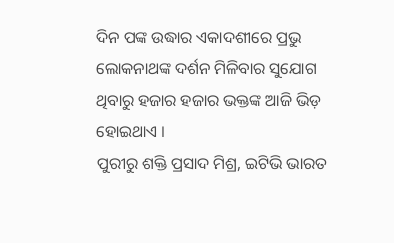ଦିନ ପଙ୍କ ଉଦ୍ଧାର ଏକାଦଶୀରେ ପ୍ରଭୁ ଲୋକନାଥଙ୍କ ଦର୍ଶନ ମିଳିବାର ସୁଯୋଗ ଥିବାରୁ ହଜାର ହଜାର ଭକ୍ତଙ୍କ ଆଜି ଭିଡ଼ ହୋଇଥାଏ ।
ପୁରୀରୁ ଶକ୍ତି ପ୍ରସାଦ ମିଶ୍ର, ଇଟିଭି ଭାରତ